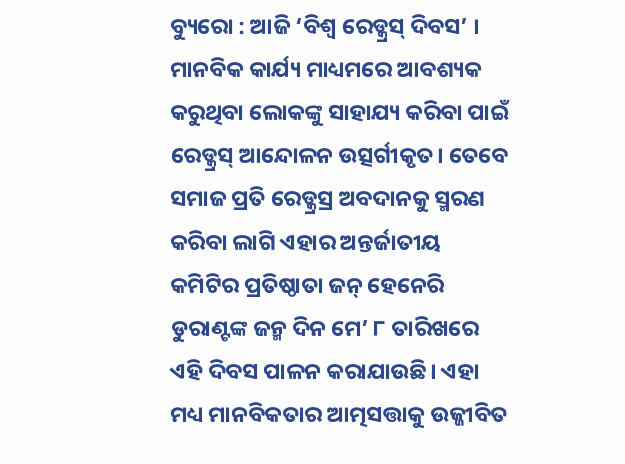ବ୍ୟୁରୋ : ଆଜି ‘ବିଶ୍ବ ରେଡ୍କ୍ରସ୍ ଦିବସ’ । ମାନବିକ କାର୍ଯ୍ୟ ମାଧ୍ୟମରେ ଆବଶ୍ୟକ କରୁଥିବା ଲୋକଙ୍କୁ ସାହାଯ୍ୟ କରିବା ପାଇଁ ରେଡ୍କ୍ରସ୍ ଆନ୍ଦୋଳନ ଉତ୍ସର୍ଗୀକୃତ। ତେବେ ସମାଜ ପ୍ରତି ରେଡ୍କ୍ରସ୍ର ଅବଦାନକୁ ସ୍ମରଣ କରିବା ଲାଗି ଏହାର ଅନ୍ତର୍ଜାତୀୟ କମିଟିର ପ୍ରତିଷ୍ଠାତା ଜନ୍ ହେନେରି ଡୁରାଣ୍ଟଙ୍କ ଜନ୍ମ ଦିନ ମେ’ ୮ ତାରିଖରେ ଏହି ଦିବସ ପାଳନ କରାଯାଉଛି। ଏହା ମଧ୍ୟ ମାନବିକତାର ଆତ୍ମସତ୍ତାକୁ ଉଜ୍ଜୀବିତ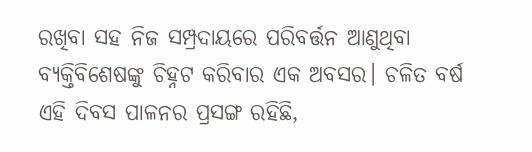ରଖିବା ସହ ନିଜ ସମ୍ପ୍ରଦାୟରେ ପରିବର୍ତ୍ତନ ଆଣୁଥିବା ବ୍ୟକ୍ତିବିଶେଷଙ୍କୁ ଚିହ୍ନଟ କରିବାର ଏକ ଅବସର। ଚଳିତ ବର୍ଷ ଏହି ଦିବସ ପାଳନର ପ୍ରସଙ୍ଗ ରହିଛି,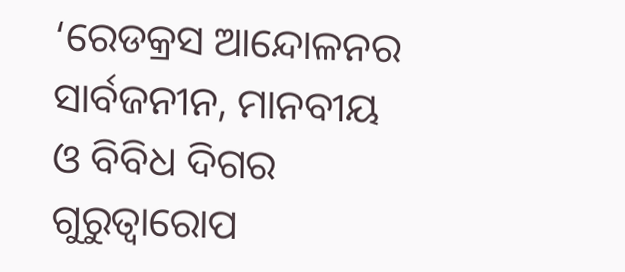‘ରେଡକ୍ରସ ଆନ୍ଦୋଳନର ସାର୍ବଜନୀନ, ମାନବୀୟ ଓ ବିବିଧ ଦିଗର ଗୁରୁତ୍ବାରୋପ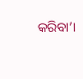କରିବା’।